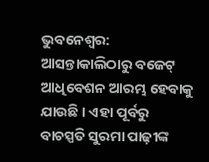ଭୁବନେଶ୍ୱର: ଆସନ୍ତାକାଲିଠାରୁ ବଜେଟ୍ ଆଧିବେଶନ ଆରମ୍ଭ ହେବାକୁ ଯାଉଛି । ଏହା ପୂର୍ବରୁ ବାଚସ୍ପତି ସୁରମା ପାଢ଼ୀଙ୍କ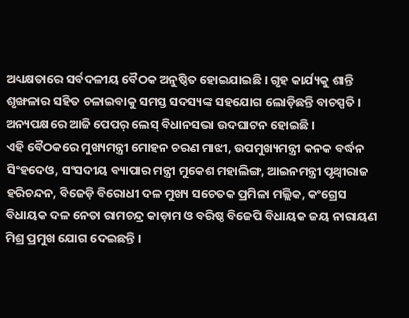ଅଧ୍ୟକ୍ଷତାରେ ସର୍ବଦଳୀୟ ବୈଠକ ଅନୁଷ୍ଠିତ ହୋଇଯାଇଛି । ଗୃହ କାର୍ଯ୍ୟକୁ ଶାନ୍ତି ଶୃଙ୍ଖଳାର ସହିତ ଚଳାଇବାକୁ ସମସ୍ତ ସଦସ୍ୟଙ୍କ ସହଯୋଗ ଲୋଡ଼ିଛନ୍ତି ବାଚସ୍ପତି । ଅନ୍ୟପକ୍ଷରେ ଆଜି ପେପର୍ ଲେସ୍ ବିଧାନସଭା ଉଦଘାଟନ ହୋଇଛି ।
ଏହି ବୈଠକରେ ମୁଖ୍ୟମନ୍ତ୍ରୀ ମୋହନ ଚରଣ ମାଝୀ, ଉପମୁଖ୍ୟମନ୍ତ୍ରୀ କନକ ବର୍ଦ୍ଧନ ସିଂହଦେଓ, ସଂସଦୀୟ ବ୍ୟାପାର ମନ୍ତ୍ରୀ ମୁକେଶ ମହାଲିଙ୍ଗ, ଆଇନମନ୍ତ୍ରୀ ପୃଥ୍ୱୀରାଜ ହରିଚନ୍ଦନ, ବିଜେଡ଼ି ବିରୋଧୀ ଦଳ ମୁଖ୍ୟ ସଚେତକ ପ୍ରମିଳା ମଲ୍ଲିକ, କଂଗ୍ରେସ ବିଧାୟକ ଦଳ ନେତା ରାମଚନ୍ଦ୍ର କାଡ଼ାମ ଓ ବରିଷ୍ଠ ବିଜେପି ବିଧାୟକ ଜୟ ନାରାୟଣ ମିଶ୍ର ପ୍ରମୁଖ ଯୋଗ ଦେଇଛନ୍ତି ।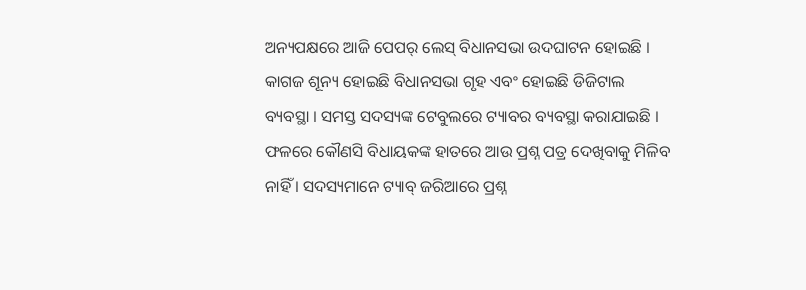ଅନ୍ୟପକ୍ଷରେ ଆଜି ପେପର୍ ଲେସ୍ ବିଧାନସଭା ଉଦଘାଟନ ହୋଇଛି । କାଗଜ ଶୂନ୍ୟ ହୋଇଛି ବିଧାନସଭା ଗୃହ ଏବଂ ହୋଇଛି ଡିଜିଟାଲ ବ୍ୟବସ୍ଥା । ସମସ୍ତ ସଦସ୍ୟଙ୍କ ଟେବୁଲରେ ଟ୍ୟାବର ବ୍ୟବସ୍ଥା କରାଯାଇଛି । ଫଳରେ କୌଣସି ବିଧାୟକଙ୍କ ହାତରେ ଆଉ ପ୍ରଶ୍ନ ପତ୍ର ଦେଖିବାକୁ ମିଳିବ ନାହିଁ । ସଦସ୍ୟମାନେ ଟ୍ୟାବ୍ ଜରିଆରେ ପ୍ରଶ୍ନ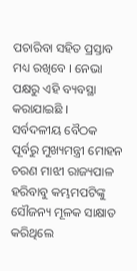ପଚାରିବା ସହିତ ପ୍ରସ୍ତାବ ମଧ୍ୟ ରଖିବେ । ନେଭା ପକ୍ଷରୁ ଏହି ବ୍ୟବସ୍ଥା କରାଯାଇଛି ।
ସର୍ବଦଳୀୟ ବୈଠକ ପୂର୍ବରୁ ମୁଖ୍ୟମନ୍ତ୍ରୀ ମୋହନ ଚରଣ ମାଝୀ ରାଜ୍ୟପାଳ ହରିବାବୁ କମ୍ଭମପଟିଙ୍କୁ ସୌଜନ୍ୟ ମୂଳକ ସାକ୍ଷାତ କରିଥିଲେ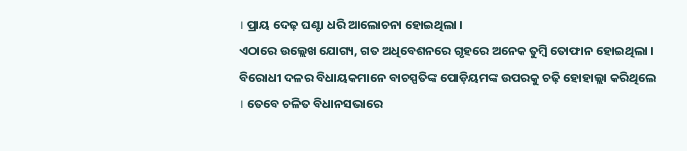। ପ୍ରାୟ ଦେଢ଼ ଘଣ୍ଟା ଧରି ଆଲୋଚନା ହୋଇଥିଲା ।
ଏଠାରେ ଉଲ୍ଲେଖ ଯୋଗ୍ୟ, ଗତ ଅଧିବେଶନରେ ଗୃହରେ ଅନେକ ତୁମ୍ବି ତୋଫାନ ହୋଇଥିଲା । ବିରୋଧୀ ଦଳର ବିଧାୟକମାନେ ବାଚସ୍ପତିଙ୍କ ପୋଡ଼ିୟମଙ୍କ ଉପରକୁ ଚଢ଼ି ହୋହାଲ୍ଲା କରିଥିଲେ । ତେବେ ଚଳିତ ବିଧାନସଭାରେ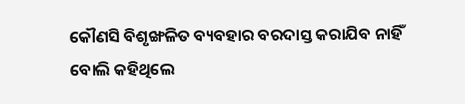କୌଣସି ବିଶୃଙ୍ଖଳିତ ବ୍ୟବହାର ବରଦାସ୍ତ କରାଯିବ ନାହିଁ ବୋଲି କହିଥିଲେ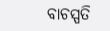ବାଚସ୍ପତି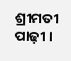ଶ୍ରୀମତୀ ପାଢ଼ୀ ।